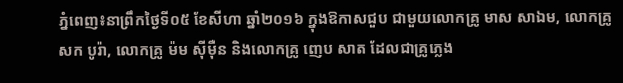ភ្នំពេញ៖នាព្រឹកថ្ងៃទី០៥ ខែសីហា ឆ្នាំ២០១៦ ក្នុងឱកាសជួប ជាមួយលោកគ្រូ មាស សាឯម, លោកគ្រូ សក បូរ៉ា, លោកគ្រូ ម៉ម ស៊ីម៉ឺន និងលោកគ្រូ ញេប សាត ដែលជាគ្រូភ្លេង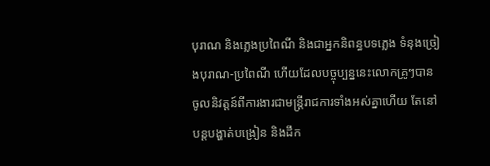បុរាណ និងភ្លេងប្រពៃណី និងជាអ្នកនិពន្ធបទភ្លេង ទំនុងច្រៀងបុរាណ-ប្រពៃណី ហើយដែលបច្ចុប្បន្ននេះលោកគ្រូៗបានចូលនិវត្តន៍ពីការងារជាមន្ត្រីរាជការទាំងអស់គ្នាហើយ តែនៅបន្តបង្ហាត់បង្រៀន និងដឹក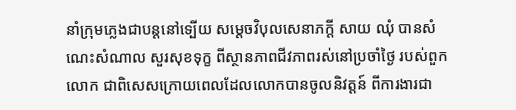នាំក្រុមភ្លេងជាបន្តនៅទ្បើយ សម្តេចវិបុលសេនាភក្តី សាយ ឈុំ បានសំណេះសំណាល សួរសុខទុក្ខ ពីស្ថានភាពជីវភាពរស់នៅប្រចាំថ្ងៃ របស់ពួកលោក ជាពិសេសក្រោយពេលដែលលោកបានចូលនិវត្តន៍ ពីការងារជា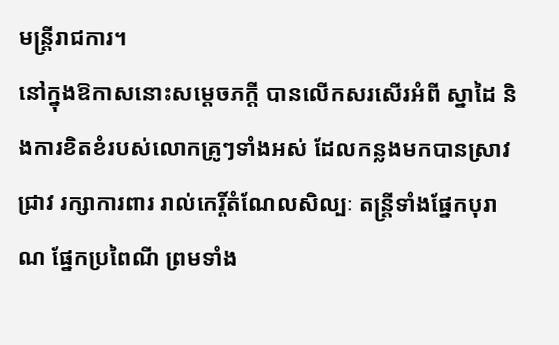មន្ត្រីរាជការ។
នៅក្នុងឱកាសនោះសម្តេចភក្តី បានលើកសរសើរអំពី ស្នាដៃ និងការខិតខំរបស់លោកគ្រូៗទាំងអស់ ដែលកន្លងមកបានស្រាវជ្រាវ រក្សាការពារ រាល់កេរ្តិ៍តំណែលសិល្បៈ តន្ត្រីទាំងផ្នែកបុរាណ ផ្នែកប្រពៃណី ព្រមទាំង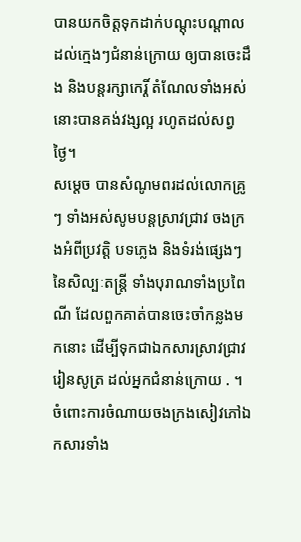បានយកចិត្តទុកដាក់បណ្តុះបណ្តាលដល់ក្មេងៗជំនាន់ក្រោយ ឲ្យបានចេះដឹង និងបន្តរក្សាកេរ្តិ៍ តំណែលទាំងអស់នោះបានគង់វង្សល្អ រហូតដល់សព្វថ្ងៃ។
សម្តេច បានសំណូមពរដល់លោកគ្រូៗ ទាំងអស់សូមបន្តស្រាវជ្រាវ ចងក្រងអំពីប្រវត្តិ បទភ្លេង និងទំរង់ផ្សេងៗនៃសិល្បៈតន្ត្រី ទាំងបុរាណទាំងប្រពៃណី ដែលពួកគាត់បានចេះចាំកន្លងមកនោះ ដើម្បីទុកជាឯកសារស្រាវជ្រាវរៀនសូត្រ ដល់អ្នកជំនាន់ក្រោយ . ។ ចំពោះការចំណាយចងក្រងសៀវភៅឯកសារទាំង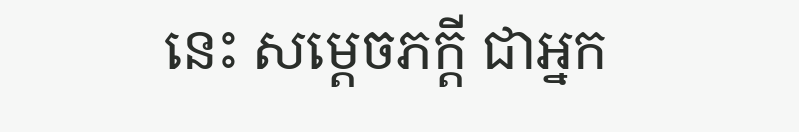នេះ សម្តេចភក្តី ជាអ្នក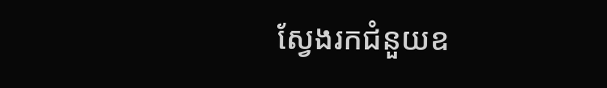ស្វែងរកជំនួយឧ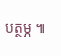បត្ថម្ភ ៕